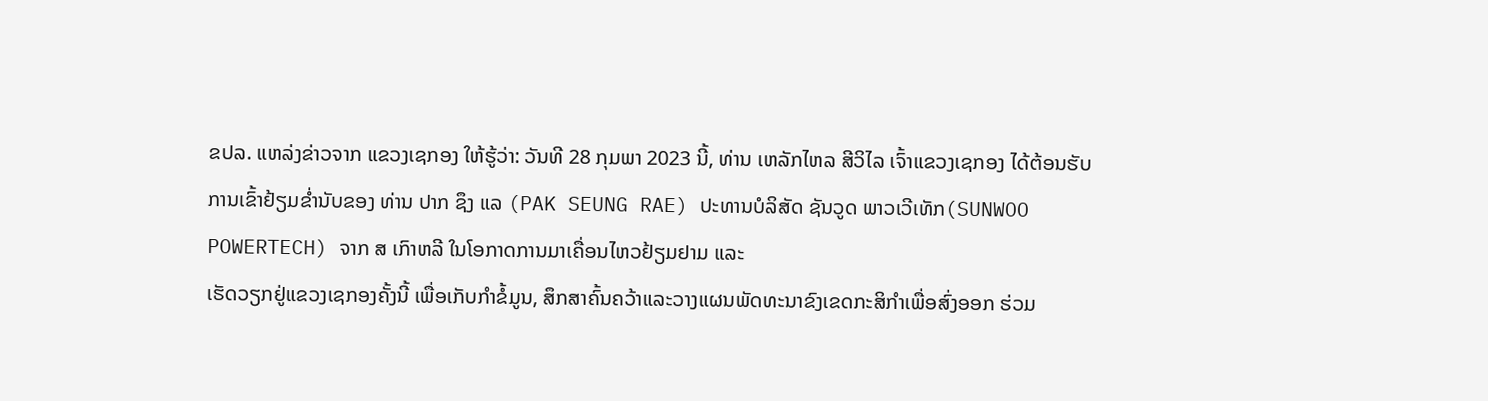ຂປລ. ແຫລ່ງຂ່າວຈາກ ແຂວງເຊກອງ ໃຫ້ຮູ້ວ່າ: ວັນທີ 28 ກຸມພາ 2023 ນີ້, ທ່ານ ເຫລັກໄຫລ ສີວິໄລ ເຈົ້າແຂວງເຊກອງ ໄດ້ຕ້ອນຮັບການເຂົ້າຢ້ຽມຂໍ່ານັບຂອງ ທ່ານ ປາກ ຊຶງ ແລ (PAK SEUNG RAE) ປະທານບໍລິສັດ ຊັນວູດ ພາວເວີເທັກ(SUNWOO POWERTECH) ຈາກ ສ ເກົາຫລີ ໃນໂອກາດການມາເຄື່ອນໄຫວຢ້ຽມຢາມ ແລະ
ເຮັດວຽກຢູ່ແຂວງເຊກອງຄັ້ງນີ້ ເພື່ອເກັບກຳຂໍ້ມູນ, ສຶກສາຄົ້ນຄວ້າແລະວາງແຜນພັດທະນາຂົງເຂດກະສິກໍາເພື່ອສົ່ງອອກ ຮ່ວມ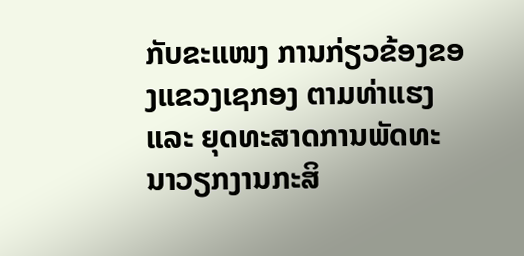ກັບຂະແໜງ ການກ່ຽວຂ້ອງຂອງແຂວງເຊກອງ ຕາມທ່າແຮງ ແລະ ຍຸດທະສາດການພັດທະນາວຽກງານກະສິ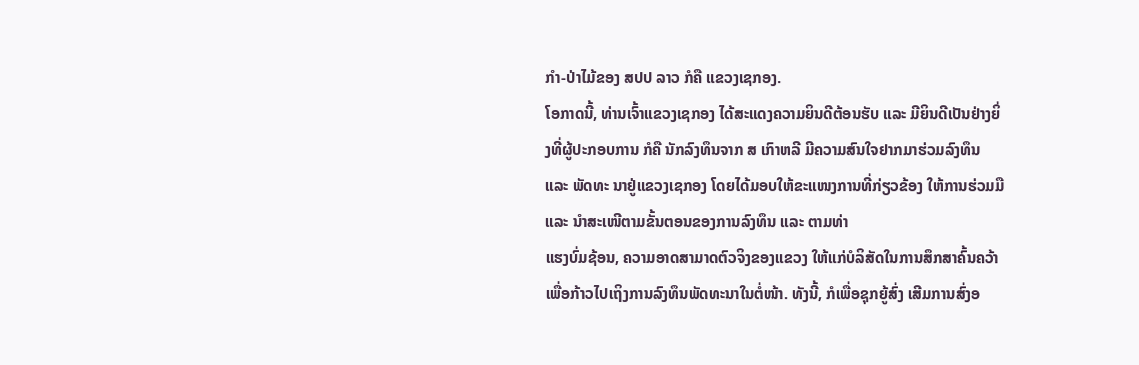ກໍາ-ປ່າໄມ້ຂອງ ສປປ ລາວ ກໍຄື ແຂວງເຊກອງ.
ໂອກາດນີ້, ທ່ານເຈົ້າແຂວງເຊກອງ ໄດ້ສະແດງຄວາມຍິນດີຕ້ອນຮັບ ແລະ ມີຍິນດີເປັນຢ່າງຍິ່ງທີ່ຜູ້ປະກອບການ ກໍຄື ນັກລົງທຶນຈາກ ສ ເກົາຫລີ ມີຄວາມສົນໃຈຢາກມາຮ່ວມລົງທຶນ ແລະ ພັດທະ ນາຢູ່ແຂວງເຊກອງ ໂດຍໄດ້ມອບໃຫ້ຂະແໜງການທີ່ກ່ຽວຂ້ອງ ໃຫ້ການຮ່ວມມື ແລະ ນຳສະເໜີຕາມຂັ້ນຕອນຂອງການລົງທຶນ ແລະ ຕາມທ່າ
ແຮງບົ່ມຊ້ອນ, ຄວາມອາດສາມາດຕົວຈິງຂອງແຂວງ ໃຫ້ແກ່ບໍລິສັດໃນການສຶກສາຄົ້ນຄວ້າ ເພື່ອກ້າວໄປເຖິງການລົງທຶນພັດທະນາໃນຕໍ່ໜ້າ. ທັງນີ້, ກໍເພື່ອຊຸກຍູ້ສົ່ງ ເສີມການສົ່ງອ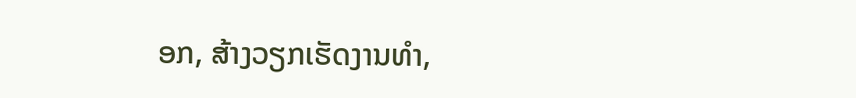ອກ, ສ້າງວຽກເຮັດງານທຳ,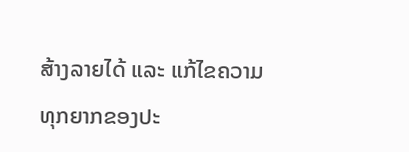ສ້າງລາຍໄດ້ ແລະ ແກ້ໄຂຄວາມທຸກຍາກຂອງປະ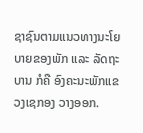ຊາຊົນຕາມແນວທາງນະໂຍບາຍຂອງພັກ ແລະ ລັດຖະບານ ກໍຄື ອົງຄະນະພັກແຂວງເຊກອງ ວາງອອກ.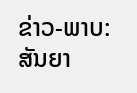ຂ່າວ-ພາບ: ສັນຍາ